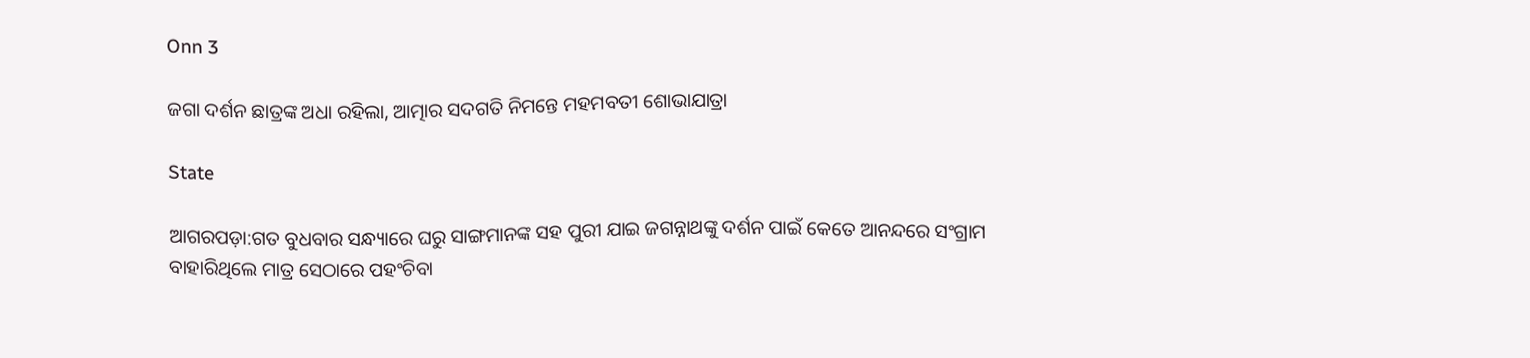Onn 3

ଜଗା ଦର୍ଶନ ଛାତ୍ରଙ୍କ ଅଧା ରହିଲା, ଆତ୍ମାର ସଦଗତି ନିମନ୍ତେ ମହମବତୀ ଶୋଭାଯାତ୍ରା

State

ଆଗରପଡ଼ା:ଗତ ବୁଧବାର ସନ୍ଧ୍ୟାରେ ଘରୁ ସାଙ୍ଗମାନଙ୍କ ସହ ପୁରୀ ଯାଇ ଜଗନ୍ନାଥଙ୍କୁ ଦର୍ଶନ ପାଇଁ କେତେ ଆନନ୍ଦରେ ସଂଗ୍ରାମ ବାହାରିଥିଲେ ମାତ୍ର ସେଠାରେ ପହଂଚିବା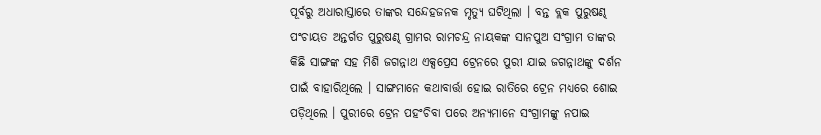ପୂର୍ବରୁ ଅଧାରାସ୍ତାରେ ତାଙ୍କର ସନ୍ଦେହଜନକ ମୃତ୍ୟୁ ଘଟିଥିଲା । ବନ୍ତ ବ୍ଲକ ପୁରୁଷଣ୍ଢ ପଂଚାୟତ ଅନ୍ତର୍ଗତ ପୁରୁଷଣ୍ଢ ଗ୍ରାମର ରାମଚନ୍ଦ୍ର ନାୟକଙ୍କ ସାନପୁଅ ସଂଗ୍ରାମ ତାଙ୍କର କିଛି ସାଙ୍ଗଙ୍କ ସହ ମିଶି ଜଗନ୍ନାଥ ଏକ୍ସପ୍ରେସ ଟ୍ରେନରେ ପୁରୀ ଯାଇ ଜଗନ୍ନାଥଙ୍କୁ ଦର୍ଶନ ପାଇଁ ବାହାରିଥିଲେ । ସାଙ୍ଗମାନେ କଥାବାର୍ତ୍ତା ହୋଇ ରାତିରେ ଟ୍ରେନ ମଧ୍ୟରେ ଶୋଇ ପଡ଼ିଥିଲେ । ପୁରୀରେ ଟ୍ରେନ ପହଂଚିବା ପରେ ଅନ୍ୟମାନେ ସଂଗ୍ରାମଙ୍କୁ ନପାଇ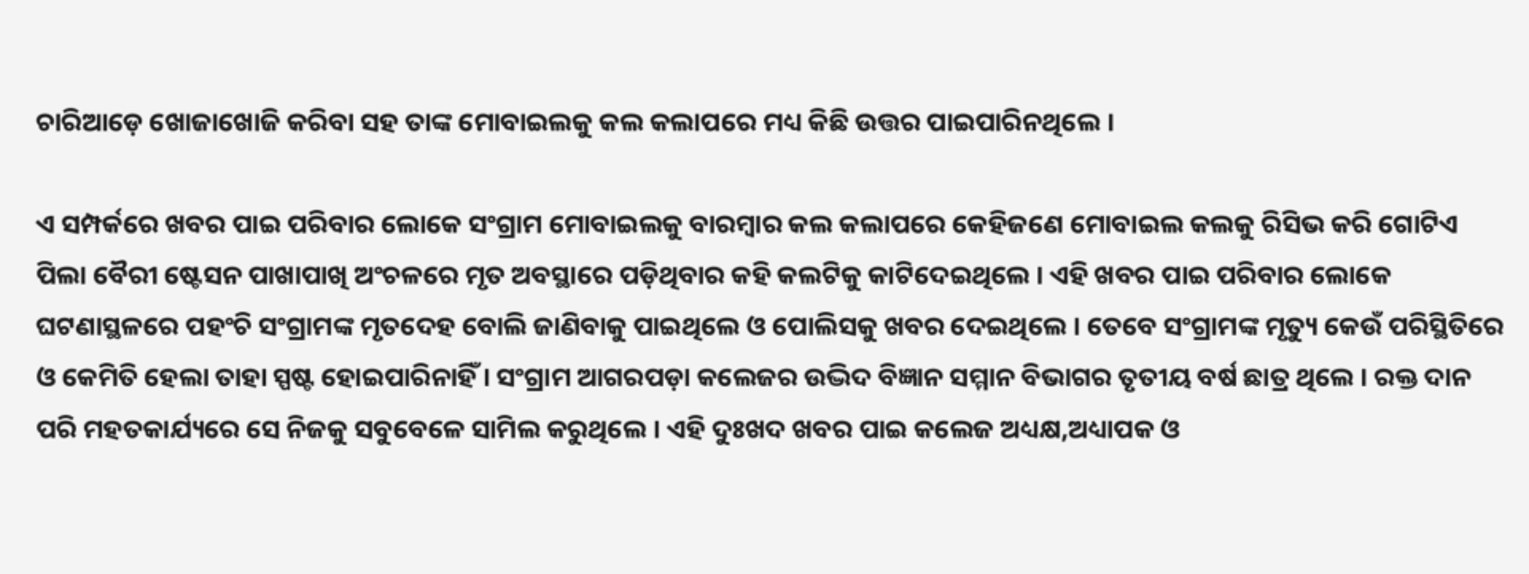ଚାରିଆଡ଼େ ଖୋଜାଖୋଜି କରିବା ସହ ତାଙ୍କ ମୋବାଇଲକୁ କଲ କଲାପରେ ମଧ୍ୟ କିଛି ଉତ୍ତର ପାଇପାରିନଥିଲେ ।

ଏ ସମ୍ପର୍କରେ ଖବର ପାଇ ପରିବାର ଲୋକେ ସଂଗ୍ରାମ ମୋବାଇଲକୁ ବାରମ୍ବାର କଲ କଲାପରେ କେହିଜଣେ ମୋବାଇଲ କଲକୁ ରିସିଭ କରି ଗୋଟିଏ ପିଲା ବୈରୀ ଷ୍ଟେସନ ପାଖାପାଖି ଅଂଚଳରେ ମୃତ ଅବସ୍ଥାରେ ପଡ଼ିଥିବାର କହି କଲଟିକୁ କାଟିଦେଇଥିଲେ । ଏହି ଖବର ପାଇ ପରିବାର ଲୋକେ ଘଟଣାସ୍ଥଳରେ ପହଂଚି ସଂଗ୍ରାମଙ୍କ ମୃତଦେହ ବୋଲି ଜାଣିବାକୁ ପାଇଥିଲେ ଓ ପୋଲିସକୁ ଖବର ଦେଇଥିଲେ । ତେବେ ସଂଗ୍ରାମଙ୍କ ମୃତ୍ୟୁ କେଉଁ ପରିସ୍ଥିତିରେ ଓ କେମିତି ହେଲା ତାହା ସ୍ପଷ୍ଟ ହୋଇପାରିନାହିଁ । ସଂଗ୍ରାମ ଆଗରପଡ଼ା କଲେଜର ଉଦ୍ଭିଦ ବିଜ୍ଞାନ ସମ୍ମାନ ବିଭାଗର ତୃତୀୟ ବର୍ଷ ଛାତ୍ର ଥିଲେ । ରକ୍ତ ଦାନ ପରି ମହତକାର୍ଯ୍ୟରେ ସେ ନିଜକୁ ସବୁବେଳେ ସାମିଲ କରୁଥିଲେ । ଏହି ଦୁଃଖଦ ଖବର ପାଇ କଲେଜ ଅଧ୍ୟକ୍ଷ,ଅଧ୍ୟାପକ ଓ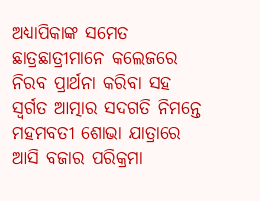ଅଧ୍ୟାପିକାଙ୍କ ସମେତ ଛାତ୍ରଛାତ୍ରୀମାନେ କଲେଜରେ ନିରବ ପ୍ରାର୍ଥନା କରିବା ସହ ସ୍ୱର୍ଗତ ଆତ୍ମାର ସଦଗତି ନିମନ୍ତେ ମହମବତୀ ଶୋଭା ଯାତ୍ରାରେ ଆସି ବଜାର ପରିକ୍ରମା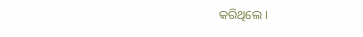କରିଥିଲେ ।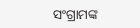ସଂଗ୍ରାମଙ୍କ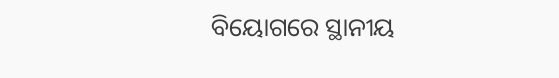ବିୟୋଗରେ ସ୍ଥାନୀୟ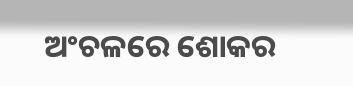ଅଂଚଳରେ ଶୋକର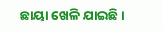ଛାୟା ଖେଳି ଯାଇଛି ।